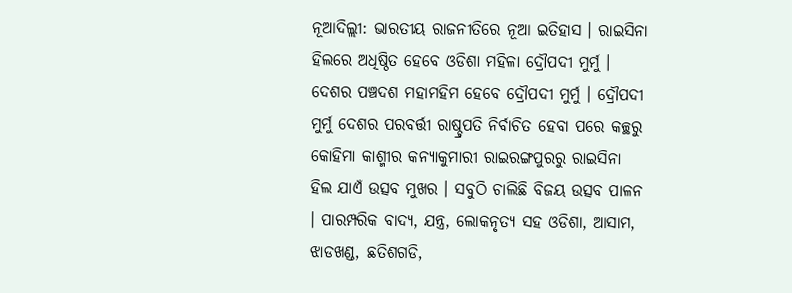ନୂଆଦିଲ୍ଲୀ: ଭାରତୀୟ ରାଜନୀତିରେ ନୂଆ ଇତିହାସ । ରାଇସିନା ହିଲରେ ଅଧିଷ୍ଠିତ ହେବେ ଓଡିଶା ମହିଳା ଦ୍ରୌପଦୀ ମୁର୍ମୁ । ଦେଶର ପଞ୍ଚଦଶ ମହାମହିମ ହେବେ ଦ୍ରୌପଦୀ ମୁର୍ମୁ । ଦ୍ରୌପଦୀ ମୁର୍ମୁ ଦେଶର ପରବର୍ତ୍ତୀ ରାଷ୍ଚ୍ରପତି ନିର୍ବାଚିତ ହେବା ପରେ କଚ୍ଛରୁ କୋହିମା କାଶ୍ମୀର କନ୍ୟାକୁମାରୀ ରାଇରଙ୍ଗପୁରରୁ ରାଇସିନା ହିଲ ଯାଏଁ ଉତ୍ସବ ମୁଖର । ସବୁଠି ଚାଲିଛି ବିଜୟ ଉତ୍ସବ ପାଳନ । ପାରମ୍ପରିକ ବାଦ୍ୟ, ଯନ୍ତ୍ର, ଲୋକନୃତ୍ୟ ସହ ଓଡିଶା, ଆସାମ, ଝାଡଖଣ୍ଡ, ଛତିଶଗଡି,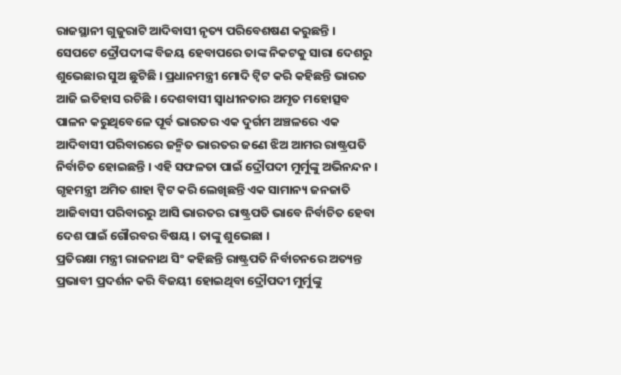ରାଜସ୍ଥାନୀ ଗୁଜୁରାଟି ଆଦିବାସୀ ନୃତ୍ୟ ପରିବେଶଷଣ କରୁଛନ୍ତି ।
ସେପଟେ ଦ୍ରୌପଦୀଙ୍କ ବିଜୟ ହେବାପରେ ତାଙ୍କ ନିକଟକୁ ସାରା ଦେଶରୁ ଶୁଭେଛାର ସୁଅ ଛୁଟିଛି । ପ୍ରଧାନମନ୍ତ୍ରୀ ମୋଦି ଟ୍ବିଟ କରି କହିଛନ୍ତି ଭାରତ ଆଜି ଇତିହାସ ରଚିଛି । ଦେଶବାସୀ ସ୍ବାଧୀନତାର ଅମୃତ ମହୋତ୍ସବ ପାଳନ କରୁଥିବେଳେ ପୂର୍ବ ଭାରତର ଏକ ଦୁର୍ଗମ ଅଞ୍ଚଳରେ ଏକ ଆଦିବାସୀ ପରିବାରରେ ଜନ୍ମିତ ଭାରତର ଜଣେ ଝିଅ ଆମର ରାଷ୍ଟ୍ରପତି ନିର୍ବାଚିତ ହୋଇଛନ୍ତି । ଏହି ସଫଳତା ପାଇଁ ଦ୍ରୌପଦୀ ମୁର୍ମୁଙ୍କୁ ଅଭିନନ୍ଦନ ।
ଗୃହମନ୍ତ୍ରୀ ଅମିତ ଶାହା ଟ୍ବିଟ କରି ଲେଖିଛନ୍ତି ଏକ ସାମାନ୍ୟ ଜନଜାତି ଆଜିବାସୀ ପରିବାରରୁ ଆସି ଭାରତର ରାଷ୍ଟ୍ରପତି ଭାବେ ନିର୍ବାଚିତ ହେବା ଦେଶ ପାଇଁ ଗୌରବର ବିଷୟ । ତାଙ୍କୁ ଶୁଭେଛା ।
ପ୍ରତିରକ୍ଷା ମନ୍ତ୍ରୀ ରାଜନାଥ ସିଂ କହିଛନ୍ତି ରାଷ୍ଟ୍ରପତି ନିର୍ବାଚନରେ ଅତ୍ୟନ୍ତ ପ୍ରଭାବୀ ପ୍ରଦର୍ଶନ କରି ବିଜୟୀ ହୋଇଥିବା ଦ୍ରୌପଦୀ ମୁର୍ମୁଙ୍କୁ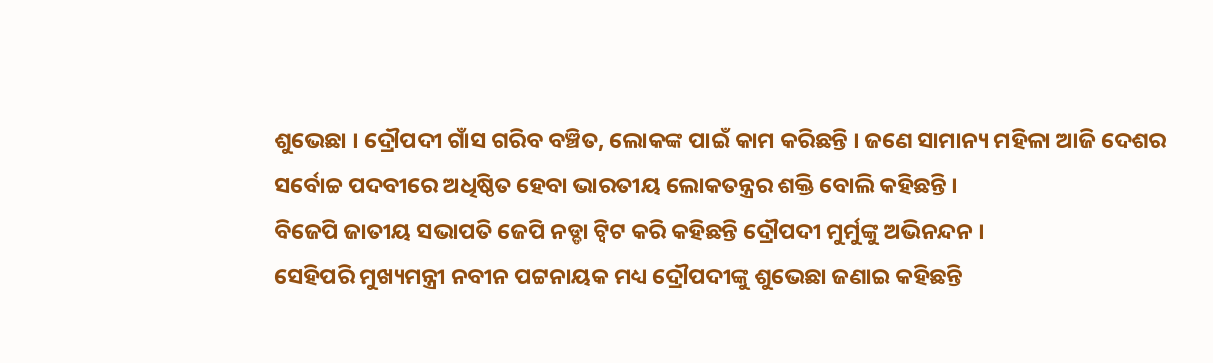ଶୁଭେଛା । ଦ୍ରୌପଦୀ ଗାଁସ ଗରିବ ବଞ୍ଚିତ, ଲୋକଙ୍କ ପାଇଁ କାମ କରିଛନ୍ତି । ଜଣେ ସାମାନ୍ୟ ମହିଳା ଆଜି ଦେଶର ସର୍ବୋଚ୍ଚ ପଦବୀରେ ଅଧିଷ୍ଠିତ ହେବା ଭାରତୀୟ ଲୋକତନ୍ତ୍ରର ଶକ୍ତି ବୋଲି କହିଛନ୍ତି ।
ବିଜେପି ଜାତୀୟ ସଭାପତି ଜେପି ନଡ୍ଡା ଟ୍ବିଟ କରି କହିଛନ୍ତି ଦ୍ରୌପଦୀ ମୁର୍ମୁଙ୍କୁ ଅଭିନନ୍ଦନ ।
ସେହିପରି ମୁଖ୍ୟମନ୍ତ୍ରୀ ନବୀନ ପଟ୍ଟନାୟକ ମଧ୍ୟ ଦ୍ରୌପଦୀଙ୍କୁ ଶୁଭେଛା ଜଣାଇ କହିଛନ୍ତି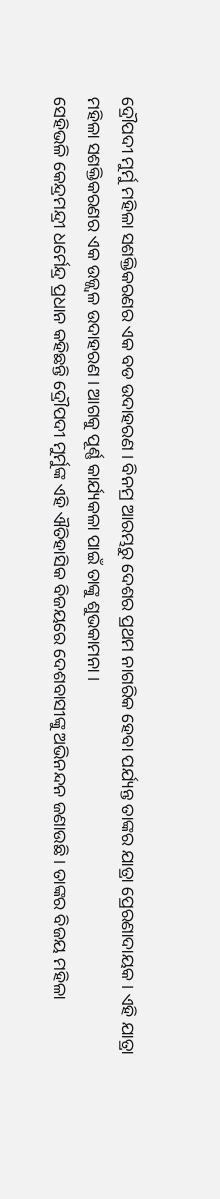ଦ୍ରୌପଦୀ ମୁର୍ମୁ ମହିଳା ସଶକ୍ତିକରଣର ଏକ ବଡ ଉଦାହରଣ । ବିନମ୍ର ଆରମ୍ଭରୁ ଦେଶର ପ୍ରଥମ ନାଗରିକ ହେବା ପର୍ଯ୍ୟନ୍ତ ତାଙ୍କର ଯାତ୍ରା ପ୍ରେରଣାଦାୟକ । ଏହି ଯାତ୍ରା ମହିଳା ସଶକ୍ତିକରଣର ଏକ ଉଜ୍ଜ୍ୱଳ ଉଦାହରଣ । ଆଗକୁ ପୂର୍ଣ୍ଣ କାର୍ଯ୍ୟକଳା ପାଇଁ ତାଙ୍କୁ ଶୁଭକାମନା ।
ସେହିଭଳି କେନ୍ଦ୍ରମନ୍ଦ୍ରୀ ଧର୍ମେନ୍ଦ୍ର ପ୍ରଧାନ କହିଛନ୍ତି ଦ୍ରୌପଦୀ ମୁର୍ମୁଙ୍କ ଏହି ଐତିହାସିକ ବିଜୟରେ ଦେଶବାସୀଙ୍କୁ ଅଭିନନ୍ଦନ ଜଣାଉଛି । ତାଙ୍କର ବିଜୟ ମହିଳା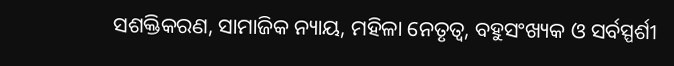ସଶକ୍ତିକରଣ, ସାମାଜିକ ନ୍ୟାୟ, ମହିଳା ନେତୃତ୍ୱ, ବହୁସଂଖ୍ୟକ ଓ ସର୍ବସ୍ପର୍ଶୀ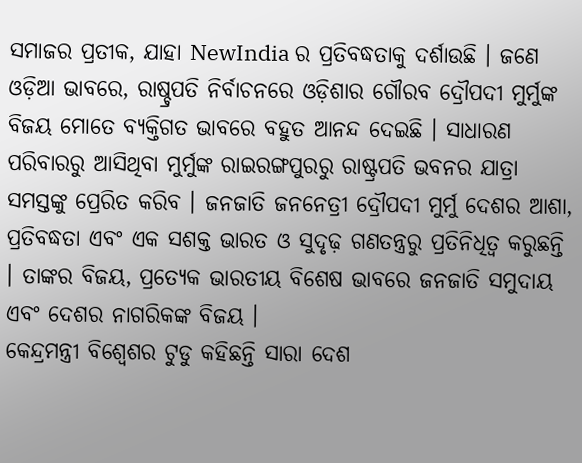ସମାଜର ପ୍ରତୀକ, ଯାହା NewIndia ର ପ୍ରତିବଦ୍ଧତାକୁ ଦର୍ଶାଉଛି । ଜଣେ ଓଡ଼ିଆ ଭାବରେ, ରାଷ୍ଚ୍ରପତି ନିର୍ବାଚନରେ ଓଡ଼ିଶାର ଗୌରବ ଦ୍ରୌପଦୀ ମୁର୍ମୁଙ୍କ ବିଜୟ ମୋତେ ବ୍ୟକ୍ତିଗତ ଭାବରେ ବହୁତ ଆନନ୍ଦ ଦେଇଛି । ସାଧାରଣ ପରିବାରରୁ ଆସିଥିବା ମୁର୍ମୁଙ୍କ ରାଇରଙ୍ଗପୁରରୁ ରାଷ୍ଟ୍ରପତି ଭବନର ଯାତ୍ରା ସମସ୍ତଙ୍କୁ ପ୍ରେରିତ କରିବ । ଜନଜାତି ଜନନେତ୍ରୀ ଦ୍ରୌପଦୀ ମୁର୍ମୁ ଦେଶର ଆଶା, ପ୍ରତିବଦ୍ଧତା ଏବଂ ଏକ ସଶକ୍ତ ଭାରତ ଓ ସୁଦୃଢ଼ ଗଣତନ୍ତ୍ରରୁ ପ୍ରତିନିଧିତ୍ୱ କରୁଛନ୍ତି । ତାଙ୍କର ବିଜୟ, ପ୍ରତ୍ୟେକ ଭାରତୀୟ ବିଶେଷ ଭାବରେ ଜନଜାତି ସମୁଦାୟ ଏବଂ ଦେଶର ନାଗରିକଙ୍କ ବିଜୟ ।
କେନ୍ଦ୍ରମନ୍ତ୍ରୀ ବିଶ୍ବେଶର ଟୁଡୁ କହିଛନ୍ତି ସାରା ଦେଶ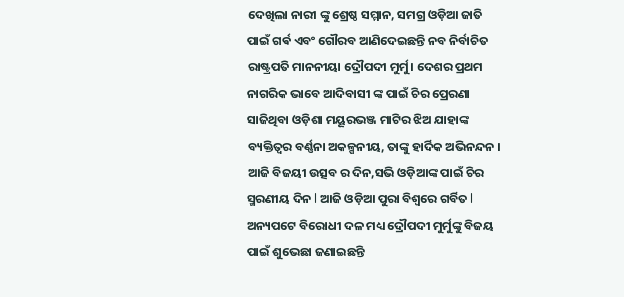ଦେଖିଲା ନାରୀ ଙ୍କୁ ଶ୍ରେଷ୍ଠ ସମ୍ମାନ, ସମଗ୍ର ଓଡ଼ିଆ ଜାତି ପାଇଁ ଗର୍ଵ ଏବଂ ଗୌରବ ଆଣିଦେଇଛନ୍ତି ନବ ନିର୍ବାଚିତ ରାଷ୍ଟ୍ରପତି ମାନନୀୟା ଦ୍ରୌପଦୀ ମୁର୍ମୁ। ଦେଶର ପ୍ରଥମ ନାଗରିକ ଭାବେ ଆଦିବାସୀ ଙ୍କ ପାଇଁ ଚିର ପ୍ରେରଣା ସାଜିଥିବା ଓଡ଼ିଶା ମୟୂରଭଞ୍ଜ ମାଟିର ଝିଅ ଯାହାଙ୍କ ବ୍ୟକ୍ତିତ୍ୱର ବର୍ଣ୍ଣନା ଅକଳ୍ପନୀୟ, ତାଙ୍କୁ ହାର୍ଦିକ ଅଭିନନ୍ଦନ । ଆଜି ବିଜୟୀ ଉତ୍ସବ ର ଦିନ,ସଭି ଓଡ଼ିଆଙ୍କ ପାଇଁ ଚିର ସ୍ମରଣୀୟ ଦିନ l ଆଜି ଓଡ଼ିଆ ପୁରା ବିଶ୍ୱରେ ଗର୍ବିତ l
ଅନ୍ୟପଟେ ବିରୋଧୀ ଦଳ ମଧ୍ୟ ଦ୍ରୌପଦୀ ମୁର୍ମୁଙ୍କୁ ବିଜୟ ପାଇଁ ଶୁଭେଛା ଜଣାଇଛନ୍ତି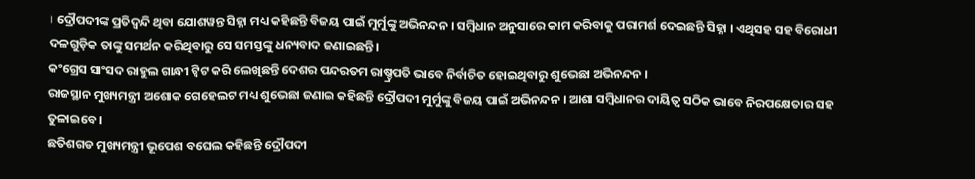। ଦ୍ରୌପଦୀଙ୍କ ପ୍ରତିଦ୍ବନ୍ଦି ଥିବା ଯୋଶୱନ୍ତ ସିହ୍ନା ମଧ୍ୟ କହିଛନ୍ତି ବିଜୟ ପାଇଁ ମୁର୍ମୁଙ୍କୁ ଅଭିନନ୍ଦନ । ସମ୍ବିଧାନ ଅନୁସାରେ କାମ କରିବାକୁ ପରାମର୍ଶ ଦେଇଛନ୍ତି ସିହ୍ନା । ଏଥିସହ ସହ ବିରୋଧୀ ଦଳଗୁଡ଼ିକ ତାଙ୍କୁ ସମର୍ଥନ କରିଥିବାରୁ ସେ ସମସ୍ତଙ୍କୁ ଧନ୍ୟବାଦ ଜଣାଇଛନ୍ତି।
କଂଗ୍ରେସ ସାଂସଦ ରାହୁଲ ଗାନ୍ଧୀ ଟ୍ବିଟ କରି ଲେଖିଛନ୍ତି ଦେଶର ପନ୍ଦରତମ ରାଷ୍ଚ୍ରପତି ଭାବେ ନିର୍ବାଚିତ ହୋଇଥିବାରୁ ଶୁଭେଛା ଅଭିନନ୍ଦନ ।
ରାଜସ୍ଥାନ ମୁଖ୍ୟମନ୍ତ୍ରୀ ଅଶୋକ ଗେହେଲଟ ମଧ୍ୟ ଶୁଭେଛା ଜଣାଇ କହିଛନ୍ତି ଦ୍ରୌପଦୀ ମୁର୍ମୁଙ୍କୁ ବିଜୟ ପାଇଁ ଅଭିନନ୍ଦନ । ଆଶା ସମ୍ବିଧାନର ଦାୟିତ୍ବ ସଠିକ ଭାବେ ନିରପକ୍ଷେତାର ସହ ତୁଳାଇବେ ।
ଛତିଶଗଡ ମୁଖ୍ୟମନ୍ତ୍ରୀ ଭୂପେଶ ବଘେଲ କହିଛନ୍ତି ଦ୍ରୌପଦୀ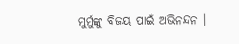ମୁର୍ମୁଙ୍କୁ ବିଜୟ ପାଇଁ ଅଭିନନ୍ଦନ ।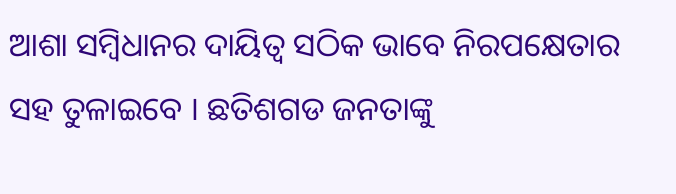ଆଶା ସମ୍ବିଧାନର ଦାୟିତ୍ବ ସଠିକ ଭାବେ ନିରପକ୍ଷେତାର ସହ ତୁଳାଇବେ । ଛତିଶଗଡ ଜନତାଙ୍କୁ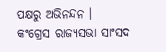ପକ୍ଷରୁ ଅଭିନନ୍ଦନ ।
କଂଗ୍ରେସ ରାଜ୍ୟସଭା ସାଂସଦ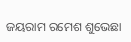ଜୟରାମ ରମେଶ ଶୁଭେଛା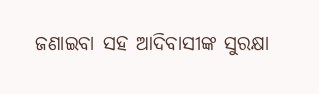ଜଣାଇବା ସହ ଆଦିବାସୀଙ୍କ ସୁରକ୍ଷା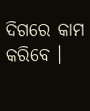ଦିଗରେ କାମ କରିବେ ।